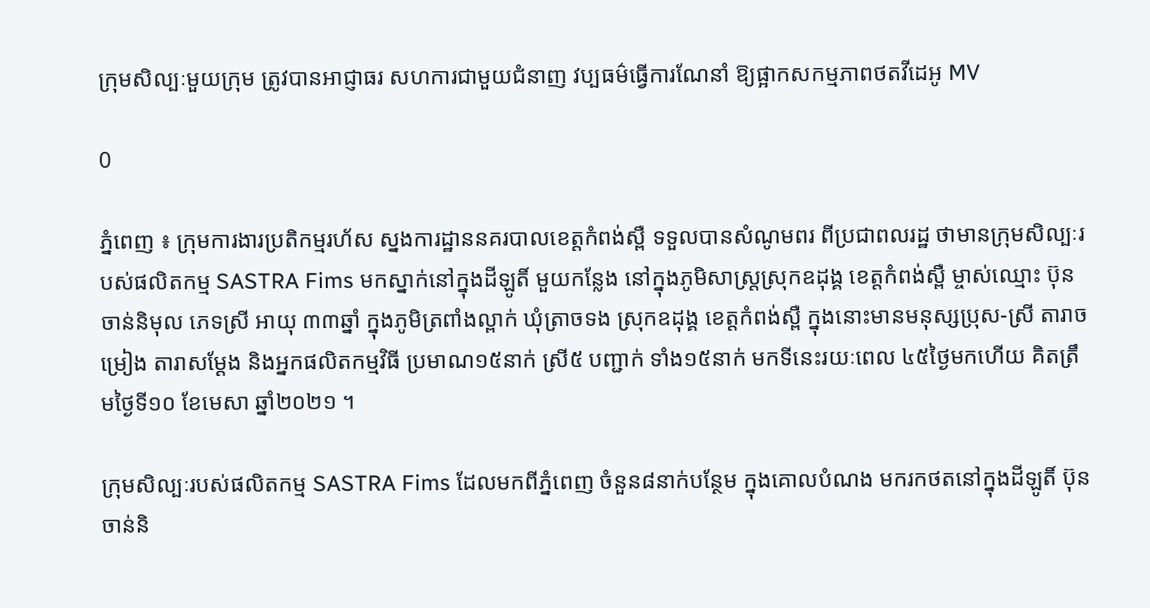ក្រុមសិល្បៈមួយក្រុម ត្រូវបានអាជ្ញាធរ សហការជាមួយជំនាញ វប្បធម៌ធ្វើការណែនាំ ឱ្យផ្អាកសកម្មភាពថតវីដេអូ MV

0

ភ្នំពេញ ៖ ក្រុមការងារប្រតិកម្មរហ័ស ស្នងការដ្ឋាននគរបាលខេត្តកំពង់ស្ពឺ ទទួលបានសំណូមពរ ពីប្រជាពលរដ្ឋ ថាមានក្រុមសិល្បៈរបស់ផលិតកម្ម SASTRA Fims មកស្នាក់នៅក្នុងដីឡូតិ៍ មួយកន្លែង នៅក្នុងភូមិសាស្ត្រស្រុកឧដុង្គ ខេត្តកំពង់ស្ពឺ ម្ចាស់ឈ្មោះ ប៊ុន ចាន់និមុល ភេទស្រី អាយុ ៣៣ឆ្នាំ ក្នុងភូមិត្រពាំងល្ពាក់ ឃុំត្រាចទង ស្រុកឧដុង្គ ខេត្តកំពង់ស្ពឺ ក្នុងនោះមានមនុស្សប្រុស-ស្រី តារាចម្រៀង តារាសម្ដែង និងអ្នកផលិតកម្មវិធី ប្រមាណ១៥នាក់ ស្រី៥ បញ្ជាក់ ទាំង១៥នាក់ មកទីនេះរយៈពេល ៤៥ថៃ្ងមកហើយ គិតត្រឹមថ្ងៃទី១០ ខែមេសា ឆ្នាំ២០២១ ។

ក្រុមសិល្បៈរបស់ផលិតកម្ម SASTRA Fims ដែលមកពីភ្នំពេញ ចំនួន៨នាក់បន្ថែម ក្នុងគោលបំណង មករកថតនៅក្នុងដីឡូតិ៍ ប៊ុន ចាន់និ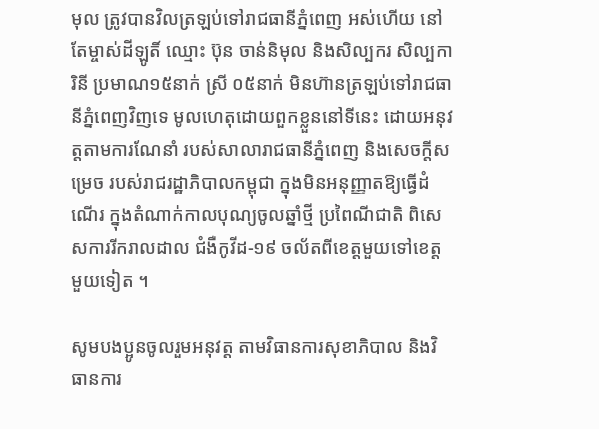មុល ត្រូវបានវិលត្រឡប់ទៅរាជធានីភ្នំពេញ អស់ហើយ នៅតែម្ចាស់ដីឡូតិ៍ ឈ្មោះ ប៊ុន ចាន់និមុល និងសិល្បករ សិល្បការិនី ប្រមាណ១៥នាក់ ស្រី ០៥នាក់ មិនហ៊ានត្រឡប់ទៅរាជធានីភ្នំពេញវិញទេ មូលហេតុដោយពួកខ្លួននៅទីនេះ ដោយអនុវត្ដតាមការណែនាំ របស់សាលារាជធានីភ្នំពេញ និងសេចក្ដីសម្រេច របស់រាជរដ្ឋាភិបាលកម្ពុជា ក្នុងមិនអនុញ្ញាតឱ្យធ្វើដំណើរ ក្នុងតំណាក់កាលបុណ្យចូលឆ្នាំថ្មី ប្រពៃណីជាតិ ពិសេសការរីករាលដាល ជំងឺកូវីដ-១៩ ចល័តពីខេត្ដមួយទៅខេត្តមួយទៀត ។

សូមបងប្អូនចូលរួមអនុវត្ដ តាមវិធានការសុខាភិបាល និងវិធានការ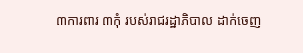៣ការពារ ៣កុំ របស់រាជរដ្ឋាភិបាល ដាក់ចេញ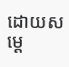ដោយសម្ដេ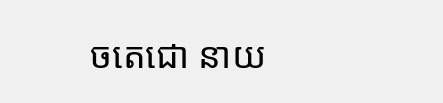ចតេជោ នាយ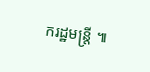ករដ្ឋមន្រ្ដី ៕